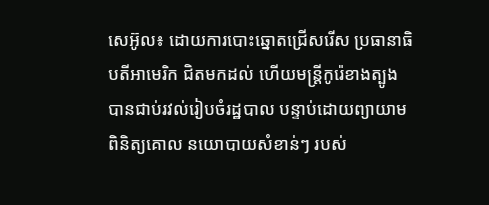សេអ៊ូល៖ ដោយការបោះឆ្នោតជ្រើសរើស ប្រធានាធិបតីអាមេរិក ជិតមកដល់ ហើយមន្ត្រីកូរ៉េខាងត្បូង បានជាប់រវល់រៀបចំរដ្ឋបាល បន្ទាប់ដោយព្យាយាមពិនិត្យគោល នយោបាយសំខាន់ៗ របស់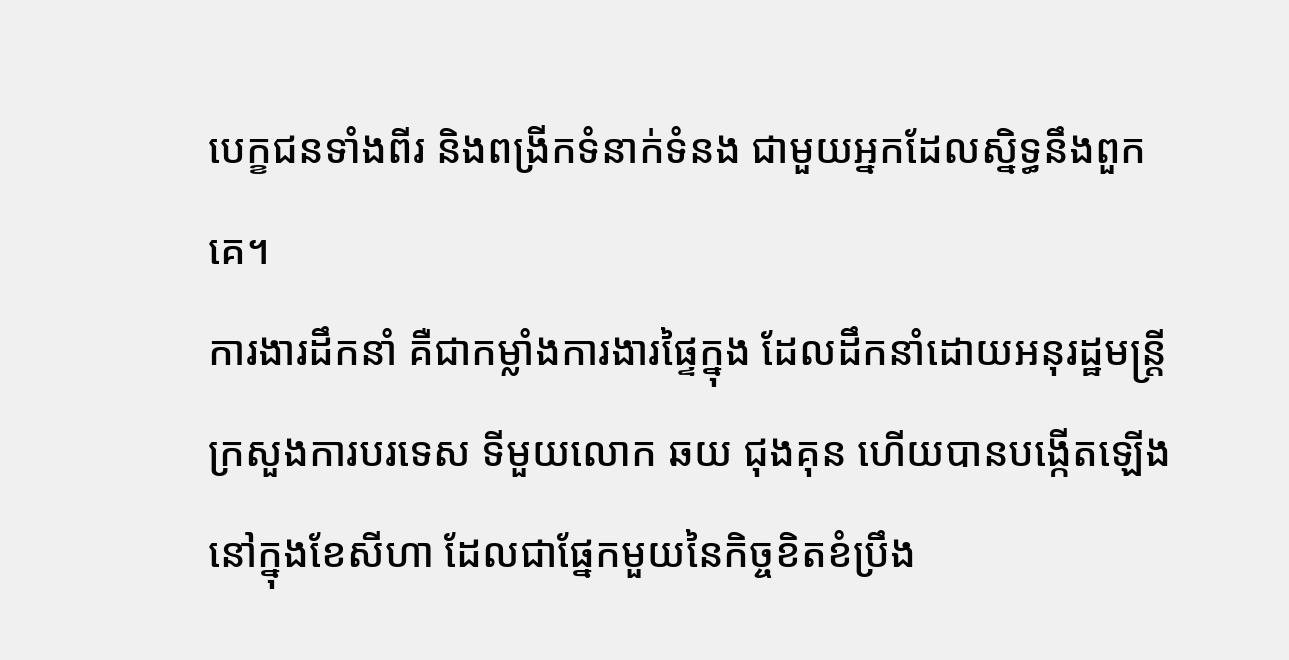បេក្ខជនទាំងពីរ និងពង្រីកទំនាក់ទំនង ជាមួយអ្នកដែលស្និទ្ធនឹងពួកគេ។
ការងារដឹកនាំ គឺជាកម្លាំងការងារផ្ទៃក្នុង ដែលដឹកនាំដោយអនុរដ្ឋមន្រ្តីក្រសួងការបរទេស ទីមួយលោក ឆយ ជុងគុន ហើយបានបង្កើតឡើងនៅក្នុងខែសីហា ដែលជាផ្នែកមួយនៃកិច្ចខិតខំប្រឹង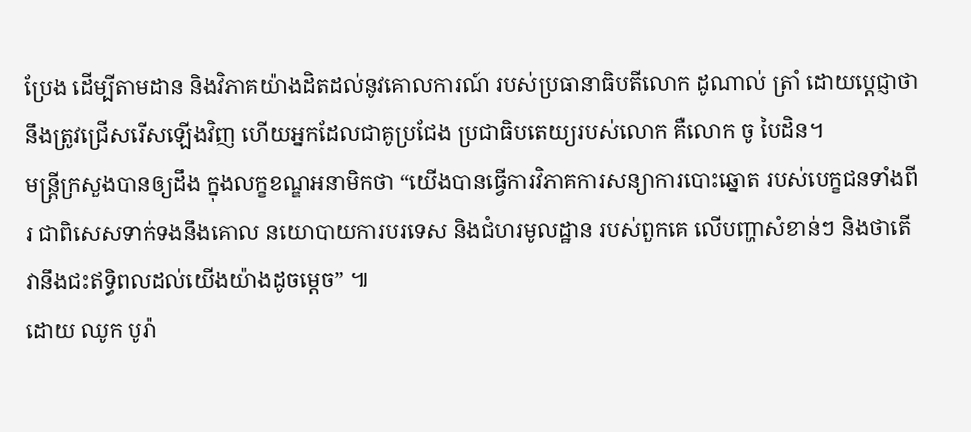ប្រែង ដើម្បីតាមដាន និងវិភាគយ៉ាងដិតដល់នូវគោលការណ៍ របស់ប្រធានាធិបតីលោក ដូណាល់ ត្រាំ ដោយប្តេជ្ញាថា នឹងត្រូវជ្រើសរើសឡើងវិញ ហើយអ្នកដែលជាគូប្រជែង ប្រជាធិបតេយ្យរបស់លោក គឺលោក ចូ បៃដិន។
មន្ត្រីក្រសួងបានឲ្យដឹង ក្នុងលក្ខខណ្ឌអនាមិកថា “យើងបានធ្វើការវិភាគការសន្យាការបោះឆ្នោត របស់បេក្ខជនទាំងពីរ ជាពិសេសទាក់ទងនឹងគោល នយោបាយការបរទេស និងជំហរមូលដ្ឋាន របស់ពួកគេ លើបញ្ហាសំខាន់ៗ និងថាតើវានឹងជះឥទ្ធិពលដល់យើងយ៉ាងដូចម្តេច” ៕
ដោយ ឈូក បូរ៉ា